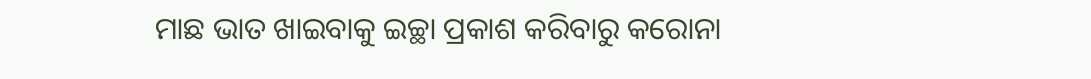ମାଛ ଭାତ ଖାଇବାକୁ ଇଚ୍ଛା ପ୍ରକାଶ କରିବାରୁ କରୋନା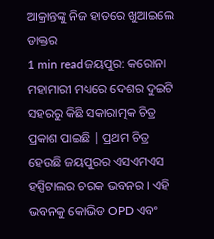ଆକ୍ରାନ୍ତଙ୍କୁ ନିଜ ହାତରେ ଖୁଆଇଲେ ଡାକ୍ତର
1 min readଜୟପୁର: କରୋନା ମହାମାରୀ ମଧ୍ୟରେ ଦେଶର ଦୁଇଟି ସହରରୁ କିଛି ସକାରାତ୍ମକ ଚିତ୍ର ପ୍ରକାଶ ପାଇଛି | ପ୍ରଥମ ଚିତ୍ର ହେଉଛି ଜୟପୁରର ଏସଏମଏସ ହସ୍ପିଟାଲର ଚରକ ଭବନର । ଏହି ଭବନକୁ କୋଭିଡ OPD ଏବଂ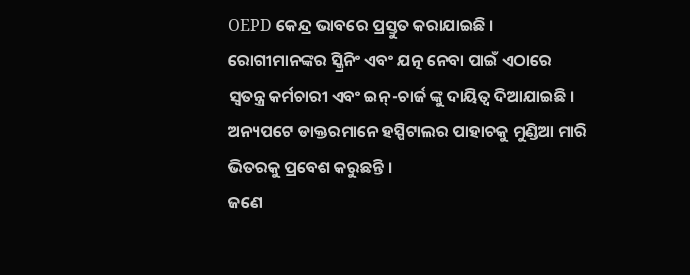OEPD କେନ୍ଦ୍ର ଭାବରେ ପ୍ରସ୍ତୁତ କରାଯାଇଛି । ରୋଗୀମାନଙ୍କର ସ୍କ୍ରିନିଂ ଏବଂ ଯତ୍ନ ନେବା ପାଇଁ ଏଠାରେ ସ୍ୱତନ୍ତ୍ର କର୍ମଚାରୀ ଏବଂ ଇନ୍-ଚାର୍ଜ ଙ୍କୁ ଦାୟିତ୍ୱ ଦିଆଯାଇଛି । ଅନ୍ୟପଟେ ଡାକ୍ତରମାନେ ହସ୍ପିଟାଲର ପାହାଚକୁ ମୁଣ୍ଡିଆ ମାରି ଭିତରକୁ ପ୍ରବେଶ କରୁଛନ୍ତି ।
ଜଣେ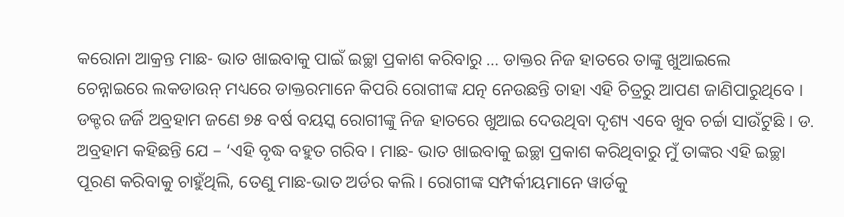କରୋନା ଆକ୍ରନ୍ତ ମାଛ- ଭାତ ଖାଇବାକୁ ପାଇଁ ଇଚ୍ଛା ପ୍ରକାଶ କରିବାରୁ … ଡାକ୍ତର ନିଜ ହାତରେ ତାଙ୍କୁ ଖୁଆଇଲେ
ଚେନ୍ନାଇରେ ଲକଡାଉନ୍ ମଧ୍ୟରେ ଡାକ୍ତରମାନେ କିପରି ରୋଗୀଙ୍କ ଯତ୍ନ ନେଉଛନ୍ତି ତାହା ଏହି ଚିତ୍ରରୁ ଆପଣ ଜାଣିପାରୁଥିବେ । ଡକ୍ଟର ଜର୍ଜି ଅବ୍ରହାମ ଜଣେ ୭୫ ବର୍ଷ ବୟସ୍କ ରୋଗୀଙ୍କୁ ନିଜ ହାତରେ ଖୁଆଇ ଦେଉଥିବା ଦୃଶ୍ୟ ଏବେ ଖୁବ ଚର୍ଚ୍ଚା ସାଉଁଟୁଛି । ଡ. ଅବ୍ରହାମ କହିଛନ୍ତି ଯେ – ‘ଏହି ବୃଦ୍ଧ ବହୁତ ଗରିବ। ମାଛ- ଭାତ ଖାଇବାକୁ ଇଚ୍ଛା ପ୍ରକାଶ କରିଥିବାରୁ ମୁଁ ତାଙ୍କର ଏହି ଇଚ୍ଛା ପୂରଣ କରିବାକୁ ଚାହୁଁଥିଲି, ତେଣୁ ମାଛ-ଭାତ ଅର୍ଡର କଲି । ରୋଗୀଙ୍କ ସମ୍ପର୍କୀୟମାନେ ୱାର୍ଡକୁ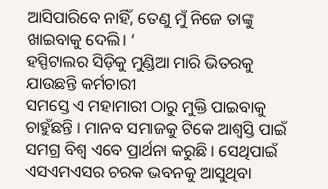ଆସିପାରିବେ ନାହିଁ, ତେଣୁ ମୁଁ ନିଜେ ତାଙ୍କୁ ଖାଇବାକୁ ଦେଲି। ‘
ହସ୍ପିଟାଲର ସିଡ଼ିକୁ ମୁଣ୍ଡିଆ ମାରି ଭିତରକୁ ଯାଉଛନ୍ତି କର୍ମଚାରୀ
ସମସ୍ତେ ଏ ମହାମାରୀ ଠାରୁ ମୁକ୍ତି ପାଇବାକୁ ଚାହୁଁଛନ୍ତି । ମାନବ ସମାଜକୁ ଟିକେ ଆଶ୍ୱସ୍ତି ପାଇଁ ସମଗ୍ର ବିଶ୍ୱ ଏବେ ପ୍ରାର୍ଥନା କରୁଛି । ସେଥିପାଇଁ ଏସଏମଏସର ଚରକ ଭବନକୁ ଆସୁଥିବା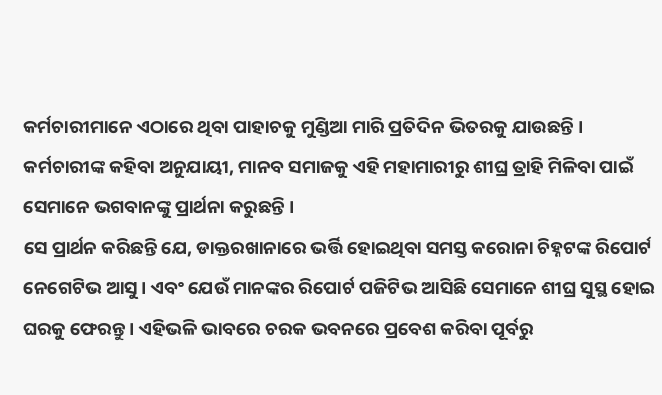କର୍ମଚାରୀମାନେ ଏଠାରେ ଥିବା ପାହାଚକୁ ମୁଣ୍ଡିଆ ମାରି ପ୍ରତିଦିନ ଭିତରକୁ ଯାଉଛନ୍ତି । କର୍ମଚାରୀଙ୍କ କହିବା ଅନୁଯାୟୀ, ମାନବ ସମାଜକୁ ଏହି ମହାମାରୀରୁ ଶୀଘ୍ର ତ୍ରାହି ମିଳିବା ପାଇଁ ସେମାନେ ଭଗବାନଙ୍କୁ ପ୍ରାର୍ଥନା କରୁଛନ୍ତି ।
ସେ ପ୍ରାର୍ଥନ କରିଛନ୍ତି ଯେ, ଡାକ୍ତରଖାନାରେ ଭର୍ତ୍ତି ହୋଇଥିବା ସମସ୍ତ କରୋନା ଚିହ୍ନଟଙ୍କ ରିପୋର୍ଟ ନେଗେଟିଭ ଆସୁ । ଏବଂ ଯେଉଁ ମାନଙ୍କର ରିପୋର୍ଟ ପଜିଟିଭ ଆସିଛି ସେମାନେ ଶୀଘ୍ର ସୁସ୍ଥ ହୋଇ ଘରକୁ ଫେରନ୍ତୁ । ଏହିଭଳି ଭାବରେ ଚରକ ଭବନରେ ପ୍ରବେଶ କରିବା ପୂର୍ବରୁ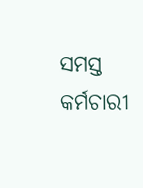ସମସ୍ତ କର୍ମଚାରୀ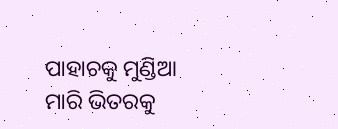ପାହାଚକୁ ମୁଣ୍ଡିଆ ମାରି ଭିତରକୁ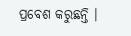ପ୍ରବେଶ କରୁଛନ୍ତି ।